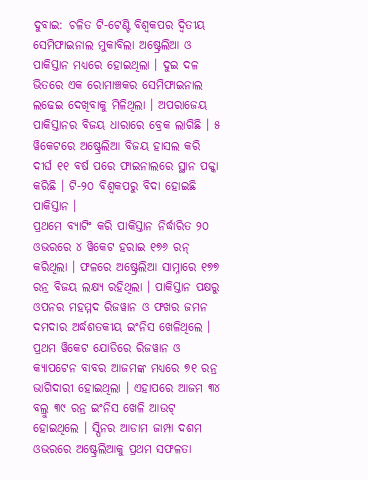ଦୁବାଇ: ଚଳିତ ଟି-ଟେଣ୍ଟି ବିଶ୍ବକପର ଦ୍ବିତୀୟ ସେମିଫାଇନାଲ ମୁକାବିଲା ଅଷ୍ଟ୍ରେଲିଆ ଓ ପାକିସ୍ତାନ ମଧ୍ୟରେ ହୋଇଥିଲା । ଦୁଇ ଦଳ ଭିତରେ ଏକ ରୋମାଞ୍ଚକର ସେମିଫାଇନାଲ ଲଢେଇ ଦେଖିବାକୁ ମିଳିଥିଲା । ଅପରାଜେୟ ପାକିସ୍ତାନର ବିଜୟ ଧାରାରେ ବ୍ରେକ ଲାଗିଛି । ୫ ୱିକେଟରେ ଅଷ୍ଟ୍ରେଲିଆ ବିଜୟ ହାସଲ କରି ଦୀର୍ଘ ୧୧ ବର୍ଷ ପରେ ଫାଇନାଲରେ ସ୍ଥାନ ପକ୍କା କରିଛି । ଟି-୨୦ ବିଶ୍ବକପରୁ ବିଦା ହୋଇଛି ପାକିସ୍ତାନ ।
ପ୍ରଥମେ ବ୍ୟାଟିଂ କରି ପାକିସ୍ତାନ ନିର୍ଦ୍ଧାରିତ ୨୦ ଓଭରରେ ୪ ୱିକେଟ ହରାଇ ୧୭୬ ରନ୍ କରିଥିଲା । ଫଳରେ ଅଷ୍ଟ୍ରେଲିଆ ସାମ୍ନାରେ ୧୭୭ ରନ୍ର ବିଜୟ ଲକ୍ଷ୍ୟ ରହିଥିଲା । ପାକିସ୍ତାନ ପକ୍ଷରୁ ଓପନର ମହମ୍ମଦ ରିଜୱାନ ଓ ଫଖର ଜମନ ଦମଦାର ଅର୍ଦ୍ଧଶତକୀୟ ଇଂନିସ ଖେଳିଥିଲେ । ପ୍ରଥମ ୱିକେଟ ଯୋଡିରେ ରିଜୱାନ ଓ କ୍ୟାପଟେନ ବାବର ଆଜମଙ୍କ ମଧ୍ୟରେ ୭୧ ରନ୍ର ଭାଗିଦାରୀ ହୋଇଥିଲା । ଏହାପରେ ଆଜମ ୩୪ ବଲ୍ରୁ ୩୯ ରନ୍ର ଇଂନିସ ଖେଳି ଆଉଟ୍ ହୋଇଥିଲେ । ସ୍ପିନର ଆଡାମ ଜାମ୍ପା ଦଶମ ଓଭରରେ ଅଷ୍ଟ୍ରେଲିଆକୁ ପ୍ରଥମ ସଫଳତା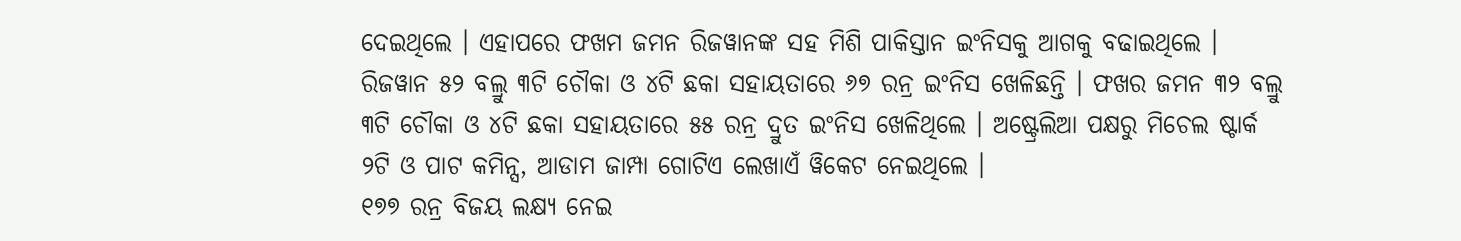ଦେଇଥିଲେ । ଏହାପରେ ଫଖମ ଜମନ ରିଜୱାନଙ୍କ ସହ ମିଶି ପାକିସ୍ତାନ ଇଂନିସକୁ ଆଗକୁ ବଢାଇଥିଲେ । ରିଜୱାନ ୫୨ ବଲ୍ରୁ ୩ଟି ଚୌକା ଓ ୪ଟି ଛକା ସହାୟତାରେ ୬୭ ରନ୍ର ଇଂନିସ ଖେଳିଛନ୍ତି । ଫଖର ଜମନ ୩୨ ବଲ୍ରୁ ୩ଟି ଚୌକା ଓ ୪ଟି ଛକା ସହାୟତାରେ ୫୫ ରନ୍ର ଦ୍ରୁତ ଇଂନିସ ଖେଳିଥିଲେ । ଅଷ୍ଟ୍ରେଲିଆ ପକ୍ଷରୁ ମିଚେଲ ଷ୍ଟାର୍କ ୨ଟି ଓ ପାଟ କମିନ୍ସ, ଆଡାମ ଜାମ୍ପା ଗୋଟିଏ ଲେଖାଏଁ ୱିକେଟ ନେଇଥିଲେ ।
୧୭୭ ରନ୍ର ବିଜୟ ଲକ୍ଷ୍ୟ ନେଇ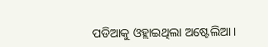ପଡିଆକୁ ଓହ୍ଲାଇଥିଲା ଅଷ୍ଟେଲିଆ ।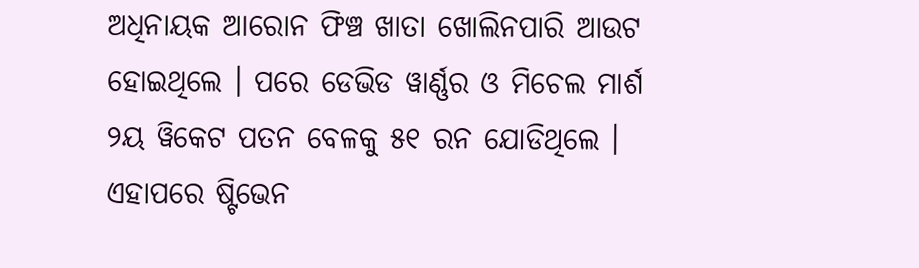ଅଧିନାୟକ ଆରୋନ ଫିଞ୍ଚ ଖାତା ଖୋଲିନପାରି ଆଉଟ ହୋଇଥିଲେ । ପରେ ଡେଭିଡ ୱାର୍ଣ୍ଣର ଓ ମିଚେଲ ମାର୍ଶ ୨ୟ ୱିକେଟ ପତନ ବେଳକୁ ୫୧ ରନ ଯୋଡିଥିଲେ । ଏହାପରେ ଷ୍ଟିଭେନ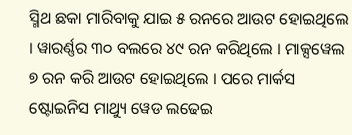ସ୍ମିଥ ଛକା ମାରିବାକୁ ଯାଇ ୫ ରନରେ ଆଉଟ ହୋଇଥିଲେ । ୱାରର୍ଣ୍ଣର ୩୦ ବଲରେ ୪୯ ରନ କରିଥିଲେ । ମାକ୍ସୱେଲ ୭ ରନ କରି ଆଉଟ ହୋଇଥିଲେ । ପରେ ମାର୍କସ ଷ୍ଟୋଇନିସ ମାଥ୍ୟୁ ୱେଡ ଲଢେଇ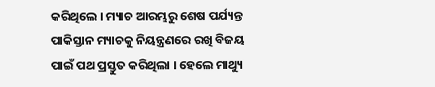କରିଥିଲେ । ମ୍ୟାଚ ଆରମ୍ଭରୁ ଶେଷ ପର୍ଯ୍ୟନ୍ତ ପାକିସ୍ତାନ ମ୍ୟାଚକୁ ନିୟନ୍ତ୍ରଣରେ ରଖି ବିଜୟ ପାଇଁ ପଥ ପ୍ରସ୍ତୁତ କରିଥିଲା । ହେଲେ ମାଥ୍ୟୁ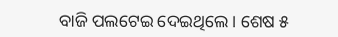ବାଜି ପଲଟେଇ ଦେଇଥିଲେ । ଶେଷ ୫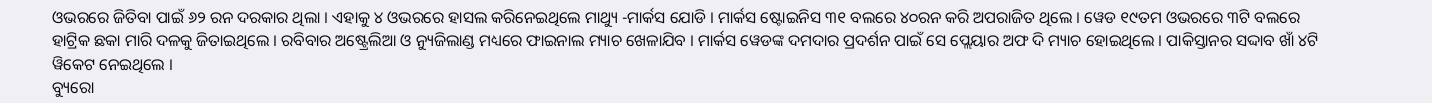ଓଭରରେ ଜିତିବା ପାଇଁ ୬୨ ରନ ଦରକାର ଥିଲା । ଏହାକୁ ୪ ଓଭରରେ ହାସଲ କରିନେଇଥିଲେ ମାଥ୍ୟୁ -ମାର୍କସ ଯୋଡି । ମାର୍କସ ଷ୍ଟୋଇନିସ ୩୧ ବଲରେ ୪୦ରନ କରି ଅପରାଜିତ ଥିଲେ । ୱେଡ ୧୯ତମ ଓଭରରେ ୩ଟି ବଲରେ ହାଟ୍ରିକ ଛକା ମାରି ଦଳକୁ ଜିତାଇଥିଲେ । ରବିବାର ଅଷ୍ଟ୍ରେଲିଆ ଓ ନ୍ୟୁଜିଲାଣ୍ଡ ମଧ୍ୟରେ ଫାଇନାଲ ମ୍ୟାଚ ଖେଳାଯିବ । ମାର୍କସ ୱେଡଙ୍କ ଦମଦାର ପ୍ରଦର୍ଶନ ପାଇଁ ସେ ପ୍ଲେୟାର ଅଫ ଦି ମ୍ୟାଚ ହୋଇଥିଲେ । ପାକିସ୍ତାନର ସଦ୍ଦାବ ଖାଁ ୪ଟି ୱିକେଟ ନେଇଥିଲେ ।
ବ୍ୟୁରୋ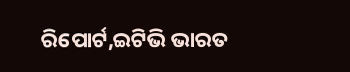ରିପୋର୍ଟ,ଇଟିଭି ଭାରତ